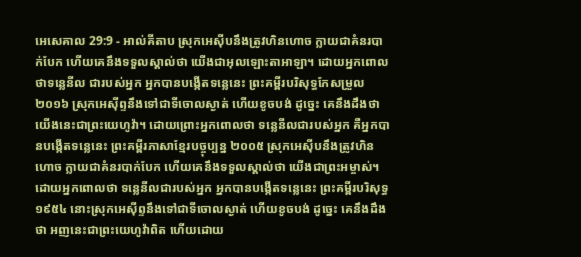អេសេគាល 29:9 - អាល់គីតាប ស្រុកអេស៊ីបនឹងត្រូវហិនហោច ក្លាយជាគំនរបាក់បែក ហើយគេនឹងទទួលស្គាល់ថា យើងជាអុលឡោះតាអាឡា។ ដោយអ្នកពោលថាទន្លេនីល ជារបស់អ្នក អ្នកបានបង្កើតទន្លេនេះ ព្រះគម្ពីរបរិសុទ្ធកែសម្រួល ២០១៦ ស្រុកអេស៊ីព្ទនឹងទៅជាទីចោលស្ងាត់ ហើយខូចបង់ ដូច្នេះ គេនឹងដឹងថា យើងនេះជាព្រះយេហូវ៉ា។ ដោយព្រោះអ្នកពោលថា ទន្លេនីលជារបស់អ្នក គឺអ្នកបានបង្កើតទន្លេនេះ ព្រះគម្ពីរភាសាខ្មែរបច្ចុប្បន្ន ២០០៥ ស្រុកអេស៊ីបនឹងត្រូវហិនហោច ក្លាយជាគំនរបាក់បែក ហើយគេនឹងទទួលស្គាល់ថា យើងជាព្រះអម្ចាស់។ ដោយអ្នកពោលថា ទន្លេនីលជារបស់អ្នក អ្នកបានបង្កើតទន្លេនេះ ព្រះគម្ពីរបរិសុទ្ធ ១៩៥៤ នោះស្រុកអេស៊ីព្ទនឹងទៅជាទីចោលស្ងាត់ ហើយខូចបង់ ដូច្នេះ គេនឹងដឹងថា អញនេះជាព្រះយេហូវ៉ាពិត ហើយដោយ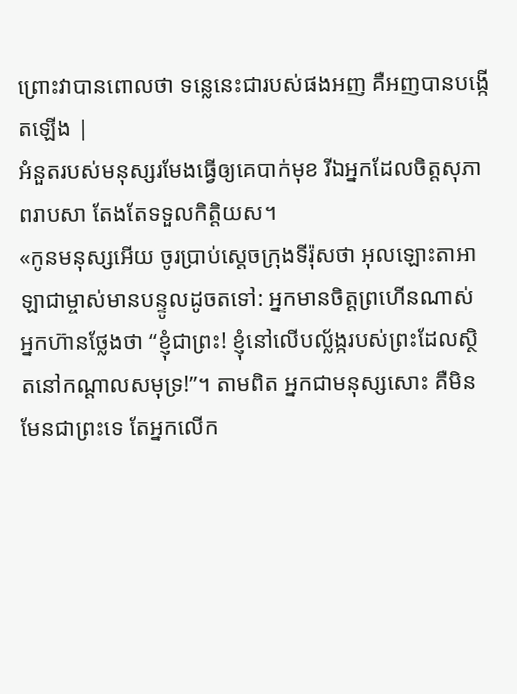ព្រោះវាបានពោលថា ទន្លេនេះជារបស់ផងអញ គឺអញបានបង្កើតឡើង |
អំនួតរបស់មនុស្សរមែងធ្វើឲ្យគេបាក់មុខ រីឯអ្នកដែលចិត្តសុភាពរាបសា តែងតែទទួលកិត្តិយស។
«កូនមនុស្សអើយ ចូរប្រាប់ស្ដេចក្រុងទីរ៉ុសថា អុលឡោះតាអាឡាជាម្ចាស់មានបន្ទូលដូចតទៅ: អ្នកមានចិត្តព្រហើនណាស់ អ្នកហ៊ានថ្លែងថា “ខ្ញុំជាព្រះ! ខ្ញុំនៅលើបល្ល័ង្ករបស់ព្រះដែលស្ថិតនៅកណ្ដាលសមុទ្រ!”។ តាមពិត អ្នកជាមនុស្សសោះ គឺមិនមែនជាព្រះទេ តែអ្នកលើក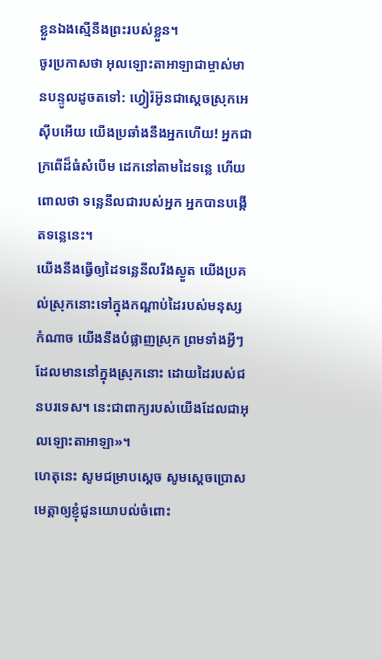ខ្លួនឯងស្មើនឹងព្រះរបស់ខ្លួន។
ចូរប្រកាសថា អុលឡោះតាអាឡាជាម្ចាស់មានបន្ទូលដូចតទៅ: ហ្វៀរ៉អ៊ូនជាស្ដេចស្រុកអេស៊ីបអើយ យើងប្រឆាំងនឹងអ្នកហើយ! អ្នកជាក្រពើដ៏ធំសំបើម ដេកនៅតាមដៃទន្លេ ហើយពោលថា ទន្លេនីលជារបស់អ្នក អ្នកបានបង្កើតទន្លេនេះ។
យើងនឹងធ្វើឲ្យដៃទន្លេនីលរីងស្ងួត យើងប្រគល់ស្រុកនោះទៅក្នុងកណ្ដាប់ដៃរបស់មនុស្សកំណាច យើងនឹងបំផ្លាញស្រុក ព្រមទាំងអ្វីៗដែលមាននៅក្នុងស្រុកនោះ ដោយដៃរបស់ជនបរទេស។ នេះជាពាក្យរបស់យើងដែលជាអុលឡោះតាអាឡា»។
ហេតុនេះ សូមជម្រាបស្តេច សូមស្តេចប្រោសមេត្តាឲ្យខ្ញុំជូនយោបល់ចំពោះ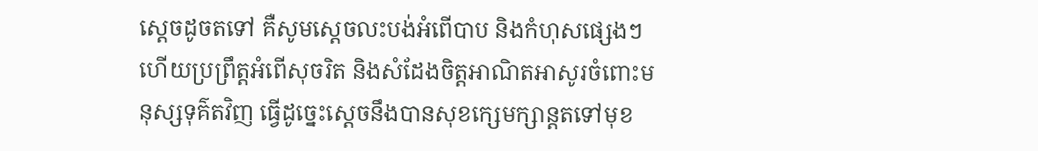ស្តេចដូចតទៅ គឺសូមស្តេចលះបង់អំពើបាប និងកំហុសផ្សេងៗ ហើយប្រព្រឹត្តអំពើសុចរិត និងសំដែងចិត្តអាណិតអាសូរចំពោះមនុស្សទុគ៌តវិញ ធ្វើដូច្នេះស្តេចនឹងបានសុខក្សេមក្សាន្តតទៅមុខ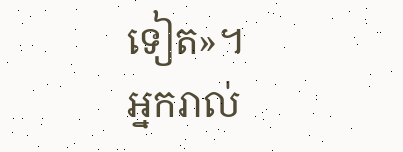ទៀត»។
អ្នករាល់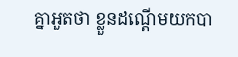គ្នាអួតថា ខ្លួនដណ្ដើមយកបា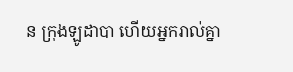ន ក្រុងឡូដាបា ហើយអ្នករាល់គ្នា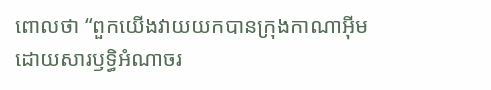ពោលថា “ពួកយើងវាយយកបានក្រុងកាណាអ៊ីម ដោយសារឫទ្ធិអំណាចរ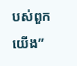បស់ពួកយើង”